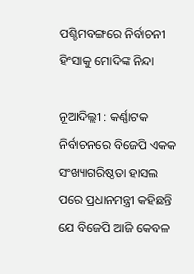ପଶ୍ଚିମବଙ୍ଗରେ ନିର୍ବାଚନୀ ହିଂସାକୁ ମୋଦିଙ୍କ ନିନ୍ଦା

ନୂଆଦିଲ୍ଲୀ : କର୍ଣ୍ଣାଟକ ନିର୍ବାଚନରେ ବିଜେପି ଏକକ ସଂଖ୍ୟାଗରିଷ୍ଠତା ହାସଲ ପରେ ପ୍ରଧାନମନ୍ତ୍ରୀ କହିଛନ୍ତି ଯେ ବିଜେପି ଆଜି କେବଳ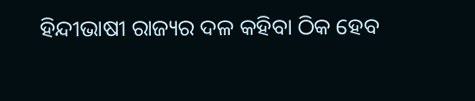ହିନ୍ଦୀଭାଷୀ ରାଜ୍ୟର ଦଳ କହିବା ଠିକ ହେବ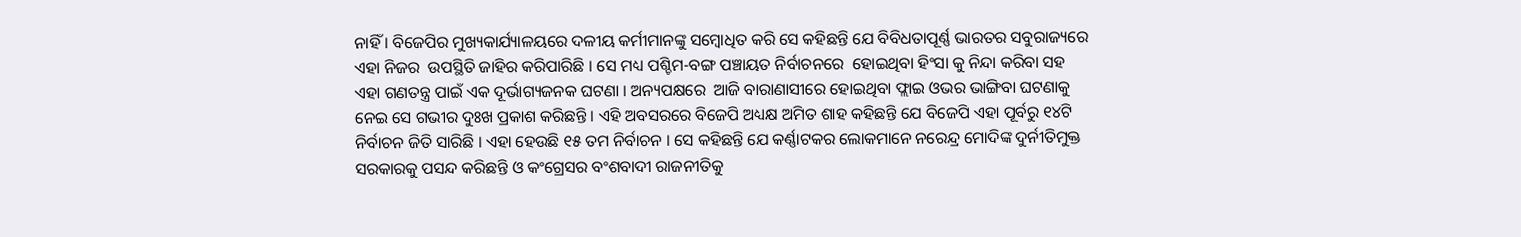ନାହିଁ । ବିଜେପିର ମୁଖ୍ୟକାର୍ଯ୍ୟାଳୟରେ ଦଳୀୟ କର୍ମୀମାନଙ୍କୁ ସମ୍ବୋଧିତ କରି ସେ କହିଛନ୍ତି ଯେ ବିବିଧତାପୂର୍ଣ୍ଣ ଭାରତର ସବୁରାଜ୍ୟରେ ଏହା ନିଜର  ଉପସ୍ଥିତି ଜାହିର କରିପାରିଛି । ସେ ମଧ୍ୟ ପଶ୍ଚିମ-ବଙ୍ଗ ପଞ୍ଚାୟତ ନିର୍ବାଚନରେ  ହୋଇଥିବା ହିଂସା କୁ ନିନ୍ଦା କରିବା ସହ ଏହା ଗଣତନ୍ତ୍ର ପାଇଁ ଏକ ଦୂର୍ଭାଗ୍ୟଜନକ ଘଟଣା । ଅନ୍ୟପକ୍ଷରେ  ଆଜି ବାରାଣାସୀରେ ହୋଇଥିବା ଫ୍ଲାଇ ଓଭର ଭାଙ୍ଗିବା ଘଟଣାକୁ ନେଇ ସେ ଗଭୀର ଦୁଃଖ ପ୍ରକାଶ କରିଛନ୍ତି । ଏହି ଅବସରରେ ବିଜେପି ଅଧ୍ୟକ୍ଷ ଅମିତ ଶାହ କହିଛନ୍ତି ଯେ ବିଜେପି ଏହା ପୂର୍ବରୁ ୧୪ଟି ନିର୍ବାଚନ ଜିତି ସାରିଛି । ଏହା ହେଉଛି ୧୫ ତମ ନିର୍ବାଚନ । ସେ କହିଛନ୍ତି ଯେ କର୍ଣ୍ଣାଟକର ଲୋକମାନେ ନରେନ୍ଦ୍ର ମୋଦିଙ୍କ ଦୁର୍ନୀତିମୁକ୍ତ ସରକାରକୁ ପସନ୍ଦ କରିଛନ୍ତି ଓ କଂଗ୍ରେସର ବଂଶବାଦୀ ରାଜନୀତିକୁ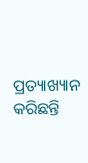ପ୍ରତ୍ୟାଖ୍ୟାନ କରିଛନ୍ତି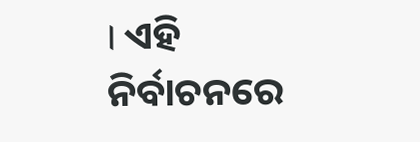। ଏହି ନିର୍ବାଚନରେ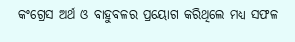କଂଗ୍ରେସ ଅର୍ଥ ଓ ବାହୁବଳର ପ୍ରୟୋଗ କରିଥିଲେ ମଧ୍ୟ ସଫଳ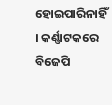ହୋଇପାରିନାହିଁ । କର୍ଣ୍ଣାଟକରେ ବିଜେପି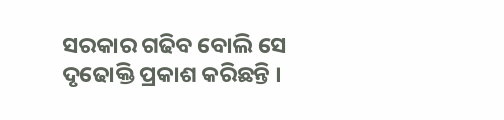ସରକାର ଗଢିବ ବୋଲି ସେ ଦୃଢୋକ୍ତି ପ୍ରକାଶ କରିଛନ୍ତି ।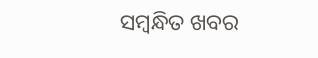ସମ୍ବନ୍ଧିତ ଖବର